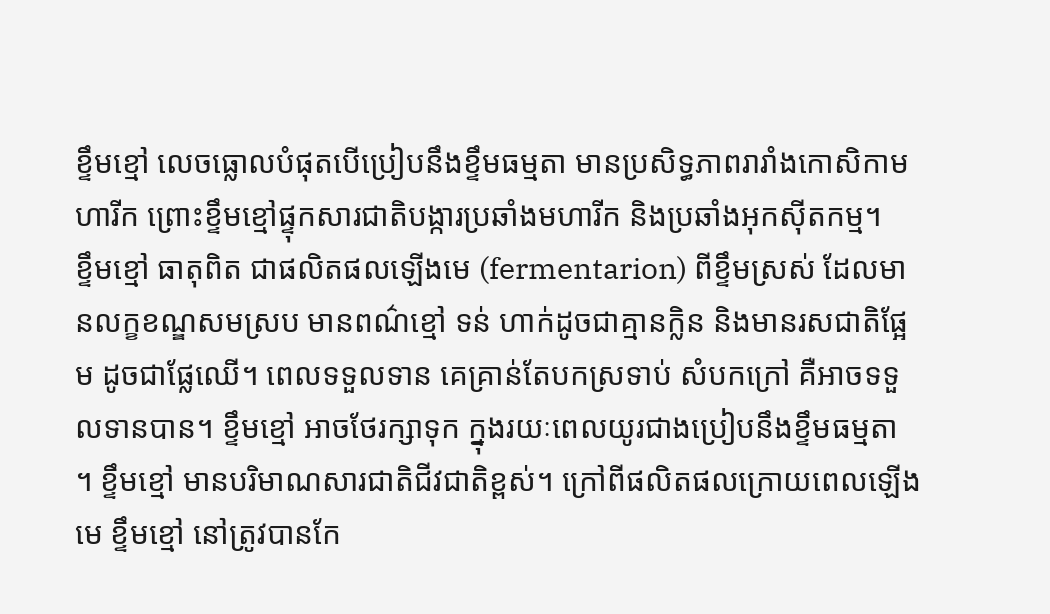ខ្ទឹមខ្មៅ លេចធ្លោលបំផុតបើប្រៀបនឹងខ្ទឹមធម្មតា មានប្រសិទ្ធភាពរារាំងកោសិកាមហារីក ព្រោះខ្ទឹមខ្មៅផ្ទុកសារជាតិបង្ការប្រឆាំងមហារីក និងប្រឆាំងអុកស៊ីតកម្ម។
ខ្ទឹមខ្មៅ ធាតុពិត ជាផលិតផលឡើងមេ (fermentarion) ពីខ្ទឹមស្រស់ ដែលមានលក្ខខណ្ឌសមស្រប មានពណ៌ខ្មៅ ទន់ ហាក់ដូចជាគ្មានក្លិន និងមានរសជាតិផ្អែម ដូចជាផ្លែឈើ។ ពេលទទួលទាន គេគ្រាន់តែបកស្រទាប់ សំបកក្រៅ គឺអាចទទួលទានបាន។ ខ្ទឹមខ្មៅ អាចថែរក្សាទុក ក្នុងរយៈពេលយូរជាងប្រៀបនឹងខ្ទឹមធម្មតា ។ ខ្ទឹមខ្មៅ មានបរិមាណសារជាតិជីវជាតិខ្ពស់។ ក្រៅពីផលិតផលក្រោយពេលឡើងមេ ខ្ទឹមខ្មៅ នៅត្រូវបានកែ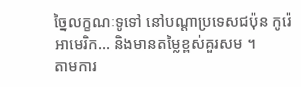ច្នៃលក្ខណៈទូទៅ នៅបណ្តាប្រទេសជប៉ុន កូរ៉េ អាមេរិក… និងមានតម្លៃខ្ពស់គួរសម ។
តាមការ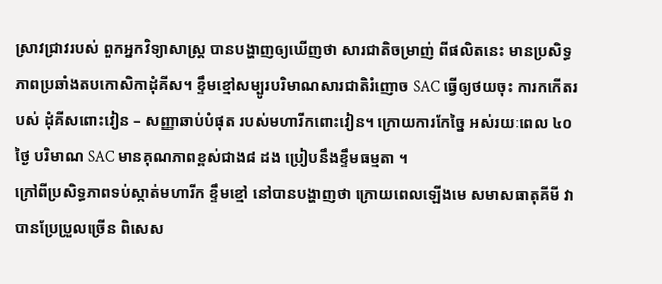ស្រាវជ្រាវរបស់ ពួកអ្នកវិទ្យាសាស្ត្រ បានបង្ហាញឲ្យឃើញថា សារជាតិចម្រាញ់ ពីផលិតនេះ មានប្រសិទ្ធភាពប្រឆាំងតបកោសិកាដុំគីស។ ខ្ទឹមខ្មៅសម្បូរបរិមាណសារជាតិរំញោច SAC ធ្វើឲ្យថយចុះ ការកកើតរបស់ ដុំគីសពោះវៀន – សញ្ញាឆាប់បំផុត របស់មហារីកពោះវៀន។ ក្រោយការកែច្នៃ អស់រយៈពេល ៤០ ថ្ងៃ បរិមាណ SAC មានគុណភាពខ្ពស់ជាង៨ ដង ប្រៀបនឹងខ្ទឹមធម្មតា ។
ក្រៅពីប្រសិទ្ធភាពទប់ស្កាត់មហារីក ខ្ទឹមខ្មៅ នៅបានបង្ហាញថា ក្រោយពេលឡើងមេ សមាសធាតុគីមី វាបានប្រែប្រួលច្រើន ពិសេស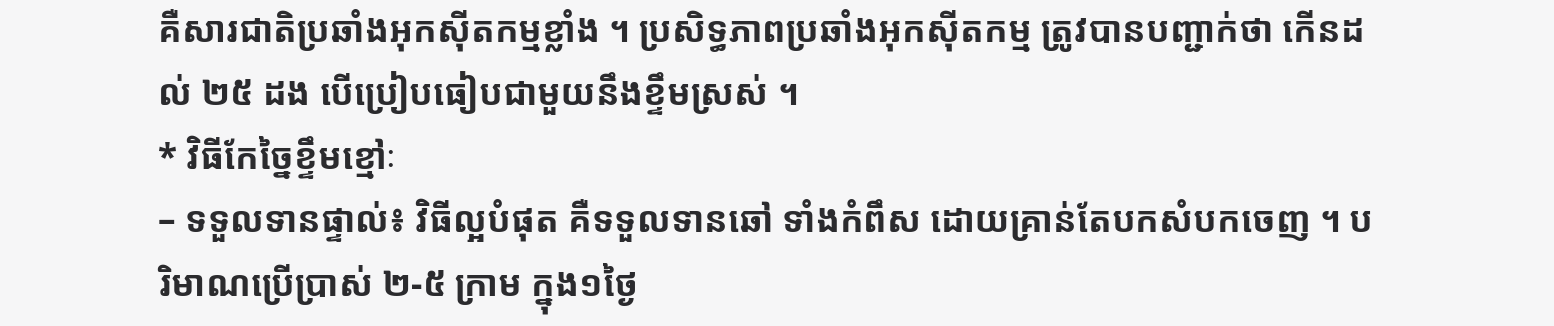គឺសារជាតិប្រឆាំងអុកស៊ីតកម្មខ្លាំង ។ ប្រសិទ្ធភាពប្រឆាំងអុកស៊ីតកម្ម ត្រូវបានបញ្ជាក់ថា កើនដល់ ២៥ ដង បើប្រៀបធៀបជាមួយនឹងខ្ទឹមស្រស់ ។
* វិធីកែច្នៃខ្ទឹមខ្មៅៈ
– ទទួលទានផ្ទាល់៖ វិធីល្អបំផុត គឺទទួលទានឆៅ ទាំងកំពឹស ដោយគ្រាន់តែបកសំបកចេញ ។ បរិមាណប្រើប្រាស់ ២-៥ ក្រាម ក្នុង១ថ្ងៃ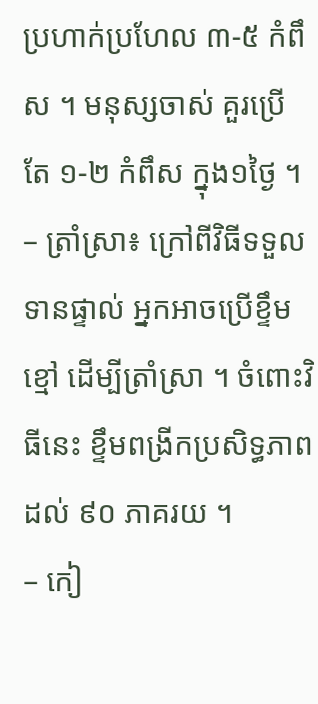ប្រហាក់ប្រហែល ៣-៥ កំពឹស ។ មនុស្សចាស់ គួរប្រើតែ ១-២ កំពឹស ក្នុង១ថ្ងៃ ។
– ត្រាំស្រា៖ ក្រៅពីវិធីទទួលទានផ្ទាល់ អ្នកអាចប្រើខ្ទឹមខ្មៅ ដើម្បីត្រាំស្រា ។ ចំពោះវិធីនេះ ខ្ទឹមពង្រីកប្រសិទ្ធភាព ដល់ ៩០ ភាគរយ ។
– កៀ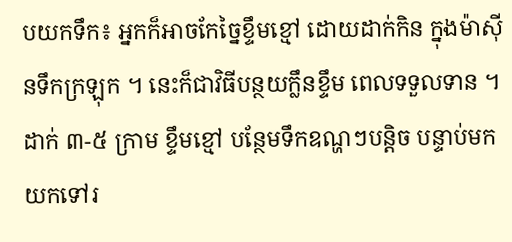បយកទឹក៖ អ្នកក៏អាចកែច្នៃខ្ទឹមខ្មៅ ដោយដាក់កិន ក្នុងម៉ាស៊ីនទឹកក្រឡុក ។ នេះក៏ជាវិធីបន្ថយក្លឹនខ្ទឹម ពេលទទួលទាន ។ ដាក់ ៣-៥ ក្រាម ខ្ទឹមខ្មៅ បន្ថែមទឹកឧណ្ហៗបន្តិច បន្ទាប់មកយកទៅរ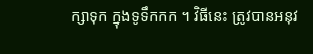ក្សាទុក ក្នុងទូទឹកកក ។ វិធីនេះ ត្រូវបានអនុវ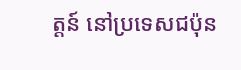ត្តន៍ នៅប្រទេសជប៉ុន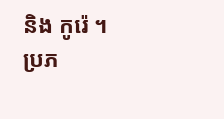និង កូរ៉េ ។
ប្រភ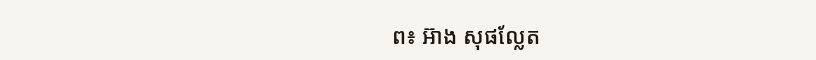ព៖ អ៊ាង សុផល្លែត